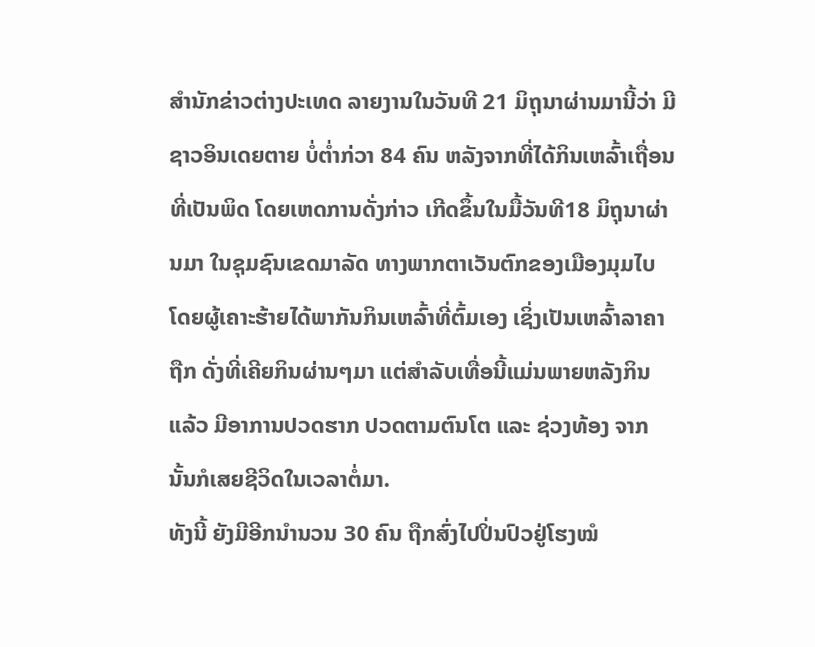ສຳນັກຂ່າວຕ່າງປະເທດ ລາຍງານໃນວັນທີ 21 ມິຖຸນາຜ່ານມານີ້ວ່າ ມີຊາວອິນເດຍຕາຍ ບໍ່ຕ່ຳກ່ວາ 84 ຄົນ ຫລັງຈາກທີ່ໄດ້ກິນເຫລົ້າເຖື່ອນທີ່ເປັນພິດ ໂດຍເຫດການດັ່ງກ່າວ ເກີດຂຶ້ນໃນມື້ວັນທີ18 ມິຖຸນາຜ່ານມາ ໃນຊຸມຊົນເຂດມາລັດ ທາງພາກຕາເວັນຕົກຂອງເມືອງມຸມໄບ ໂດຍຜູ້ເຄາະຮ້າຍໄດ້ພາກັນກິນເຫລົ້າທີ່ຕົ້ມເອງ ເຊິ່ງເປັນເຫລົ້າລາຄາຖືກ ດັ່ງທີ່ເຄີຍກິນຜ່ານໆມາ ແຕ່ສຳລັບເທື່ອນີ້ແມ່ນພາຍຫລັງກິນແລ້ວ ມີອາການປວດຮາກ ປວດຕາມຕົນໂຕ ແລະ ຊ່ວງທ້ອງ ຈາກນັ້ນກໍເສຍຊີວິດໃນເວລາຕໍ່ມາ.
ທັງນີ້ ຍັງມີອີກນຳນວນ 30 ຄົນ ຖືກສົ່ງໄປປິ່ນປົວຢູ່ໂຮງໝໍ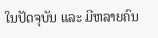ໃນປັດຈຸບັນ ແລະ ມີຫລາຍຄົນ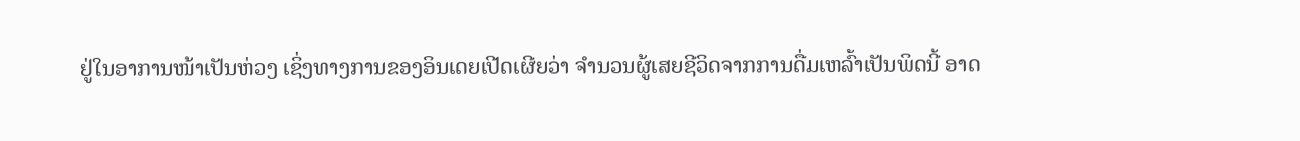ຢູ່ໃນອາການໜ້າເປັນຫ່ວງ ເຊິ່ງທາງການຂອງອິນເດຍເປີດເຜີຍວ່າ ຈຳນວນຜູ້ເສຍຊີວິດຈາກການດື່ມເຫລົ້າເປັນພິດນີ້ ອາດ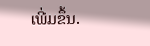ເພີ່ມຂຶ້ນ.